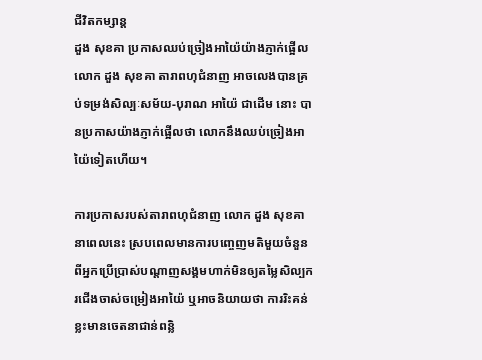ជីវិតកម្សាន្ដ
ដួង សុខគា ប្រកាសឈប់ច្រៀងអាយ៉ៃយ៉ាងភ្ញាក់ផ្អើល
លោក ដួង សុខគា តារាពហុជំនាញ អាចលេងបានគ្រប់ទម្រង់សិល្បៈសម័យ-បុរាណ អាយ៉ៃ ជាដើម នោះ បានប្រកាសយ៉ាងភ្ញាក់ផ្អើលថា លោកនឹងឈប់ច្រៀងអាយ៉ៃទៀតហើយ។

ការប្រកាសរបស់តារាពហុជំនាញ លោក ដួង សុខគា នាពេលនេះ ស្របពេលមានការបញ្ចេញមតិមួយចំនួនពីអ្នកប្រើប្រាស់បណ្ដាញសង្គមហាក់មិនឲ្យតម្លៃសិល្បករជើងចាស់ចម្រៀងអាយ៉ៃ ឬអាចនិយាយថា ការរិះគន់ខ្លះមានចេតនាជាន់ពន្លិ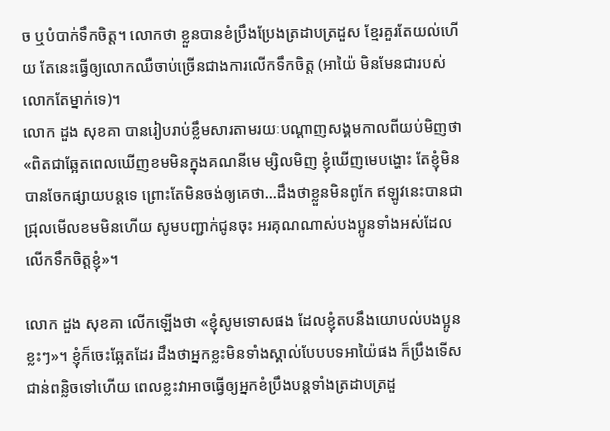ច ឬបំបាក់ទឹកចិត្ត។ លោកថា ខ្លួនបានខំប្រឹងប្រែងត្រដាបត្រដួស ខ្មែរគួរតែយល់ហើយ តែនេះធ្វើឲ្យលោកឈឺចាប់ច្រើនជាងការលើកទឹកចិត្ត (អាយ៉ៃ មិនមែនជារបស់លោកតែម្នាក់ទេ)។
លោក ដួង សុខគា បានរៀបរាប់ខ្លឹមសារតាមរយៈបណ្ដាញសង្គមកាលពីយប់មិញថា «ពិតជាឆ្អែតពេលឃើញខមមិនក្នុងគណនីមេ ម្សិលមិញ ខ្ញុំឃើញមេបង្ហោះ តែខ្ញុំមិនបានចែកផ្សាយបន្តទេ ព្រោះតែមិនចង់ឲ្យគេថា…ដឹងថាខ្លួនមិនពូកែ ឥឡូវនេះបានជាជ្រុលមើលខមមិនហើយ សូមបញ្ជាក់ជូនចុះ អរគុណណាស់បងប្អូនទាំងអស់ដែលលើកទឹកចិត្តខ្ញុំ»។

លោក ដួង សុខគា លើកឡើងថា «ខ្ញុំសូមទោសផង ដែលខ្ញុំតបនឹងយោបល់បងប្អូនខ្លះៗ»។ ខ្ញុំក៏ចេះឆ្អែតដែរ ដឹងថាអ្នកខ្លះមិនទាំងស្គាល់បែបបទអាយ៉ៃផង ក៏ប្រឹងទើសជាន់ពន្លិចទៅហើយ ពេលខ្លះវាអាចធ្វើឲ្យអ្នកខំប្រឹងបន្តទាំងត្រដាបត្រដួ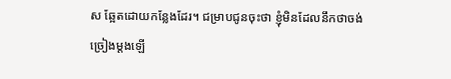ស ឆ្អែតដោយកន្លែងដែរ។ ជម្រាបជូនចុះថា ខ្ញុំមិនដែលនឹកថាចង់ច្រៀងម្តងឡើ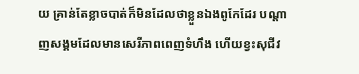យ គ្រាន់តែខ្លាចបាត់ក៏មិនដែលថាខ្លួនឯងពូកែដែរ បណ្តាញសង្គមដែលមានសេរីភាពពេញទំហឹង ហើយខ្វះសុជីវ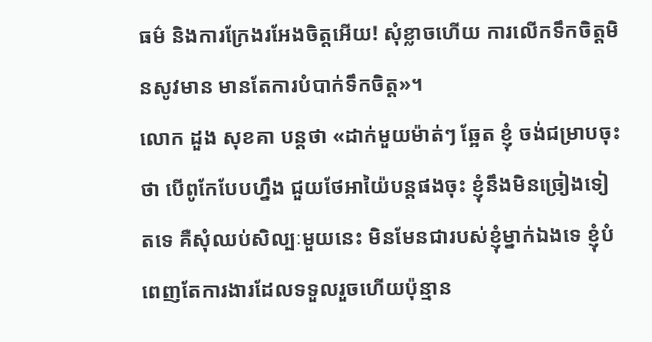ធម៌ និងការក្រែងរអែងចិត្តអើយ! សុំខ្លាចហើយ ការលើកទឹកចិត្តមិនសូវមាន មានតែការបំបាក់ទឹកចិត្ត»។
លោក ដួង សុខគា បន្តថា «ដាក់មួយម៉ាត់ៗ ឆ្អែត ខ្ញុំ ចង់ជម្រាបចុះថា បើពូកែបែបហ្នឹង ជួយថែអាយ៉ៃបន្តផងចុះ ខ្ញុំនឹងមិនច្រៀងទៀតទេ គឺសុំឈប់សិល្បៈមួយនេះ មិនមែនជារបស់ខ្ញុំម្នាក់ឯងទេ ខ្ញុំបំពេញតែការងារដែលទទួលរួចហើយប៉ុន្មាន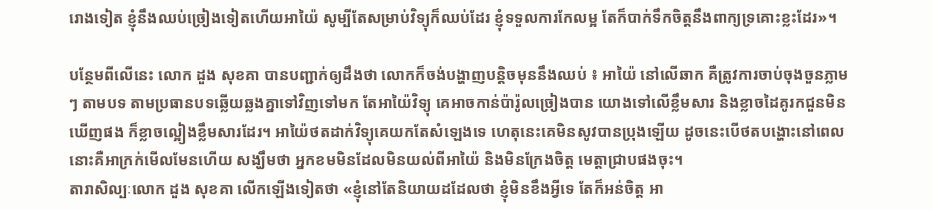រោងទៀត ខ្ញុំនឹងឈប់ច្រៀងទៀតហើយអាយ៉ៃ សូម្បីតែសម្រាប់វិទ្យុក៏ឈប់ដែរ ខ្ញុំទទួលការកែលម្អ តែក៏បាក់ទឹកចិត្តនឹងពាក្យទ្រគោះខ្លះដែរ»។

បន្ថែមពីលើនេះ លោក ដួង សុខគា បានបញ្ជាក់ឲ្យដឹងថា លោកក៏ចង់បង្ហាញបន្តិចមុននឹងឈប់ ៖ អាយ៉ៃ នៅលើឆាក គឺត្រូវការចាប់ចុងចួនភ្លាមៗ តាមបទ តាមប្រធានបទឆ្លើយឆ្លងគ្នាទៅវិញទៅមក តែអាយ៉ៃវិទ្យុ គេអាចកាន់ប៉ារ៉ូលច្រៀងបាន យោងទៅលើខ្លឹមសារ និងខ្លាចដៃគូរកជួនមិនឃើញផង ក៏ខ្លាចល្អៀងខ្លឹមសារដែរ។ អាយ៉ៃថតដាក់វិទ្យុគេយកតែសំឡេងទេ ហេតុនេះគេមិនសូវបានប្រុងឡើយ ដូចនេះបើថតបង្ហោះនៅពេលនោះគឺអាក្រក់មើលមែនហើយ សង្ឃឹមថា អ្នកខមមិនដែលមិនយល់ពីអាយ៉ៃ និងមិនក្រែងចិត្ត មេត្តាជ្រាបផងចុះ។
តារាសិល្បៈលោក ដួង សុខគា លើកឡើងទៀតថា «ខ្ញុំនៅតែនិយាយដដែលថា ខ្ញុំមិនខឹងអ្វីទេ តែក៏អន់ចិត្ត អា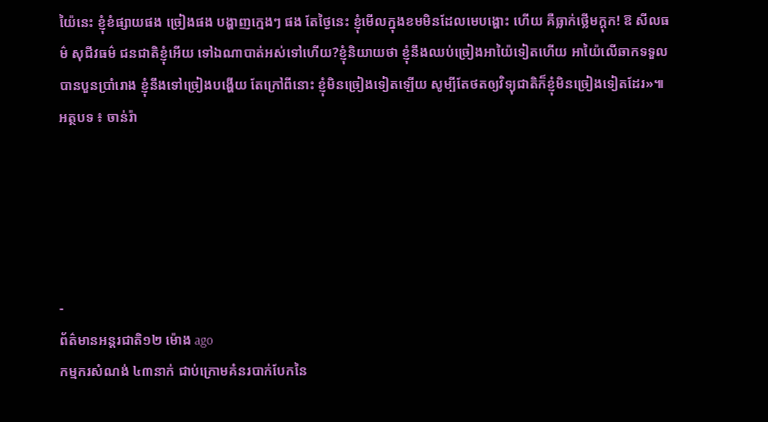យ៉ៃនេះ ខ្ញុំខំផ្សាយផង ច្រៀងផង បង្ហាញក្មេងៗ ផង តែថ្ងៃនេះ ខ្ញុំមើលក្នុងខមមិនដែលមេបង្ហោះ ហើយ គឺធ្លាក់ថ្លើមក្តុក! ឱ សីលធម៌ សុជីវធម៌ ជនជាតិខ្ញុំអើយ ទៅឯណាបាត់អស់ទៅហើយ?ខ្ញុំនិយាយថា ខ្ញុំនឹងឈប់ច្រៀងអាយ៉ៃទៀតហើយ អាយ៉ៃលើឆាកទទួលបានបួនប្រាំរោង ខ្ញុំនឹងទៅច្រៀងបង្ហើយ តែក្រៅពីនោះ ខ្ញុំមិនច្រៀងទៀតឡើយ សូម្បីតែថតឲ្យវិទ្យុជាតិក៏ខ្ញុំមិនច្រៀងទៀតដែរ»៕
អត្ថបទ ៖ ចាន់រ៉ា





-
ព័ត៌មានអន្ដរជាតិ១២ ម៉ោង ago
កម្មករសំណង់ ៤៣នាក់ ជាប់ក្រោមគំនរបាក់បែកនៃ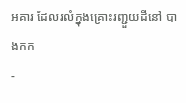អគារ ដែលរលំក្នុងគ្រោះរញ្ជួយដីនៅ បាងកក
-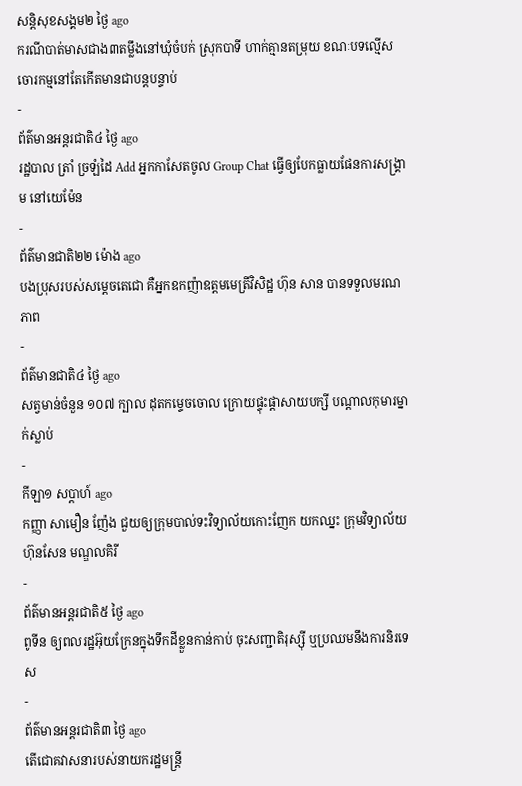សន្តិសុខសង្គម២ ថ្ងៃ ago
ករណីបាត់មាសជាង៣តម្លឹងនៅឃុំចំបក់ ស្រុកបាទី ហាក់គ្មានតម្រុយ ខណៈបទល្មើសចោរកម្មនៅតែកើតមានជាបន្តបន្ទាប់
-
ព័ត៌មានអន្ដរជាតិ៤ ថ្ងៃ ago
រដ្ឋបាល ត្រាំ ច្រឡំដៃ Add អ្នកកាសែតចូល Group Chat ធ្វើឲ្យបែកធ្លាយផែនការសង្គ្រាម នៅយេម៉ែន
-
ព័ត៌មានជាតិ២២ ម៉ោង ago
បងប្រុសរបស់សម្ដេចតេជោ គឺអ្នកឧកញ៉ាឧត្តមមេត្រីវិសិដ្ឋ ហ៊ុន សាន បានទទួលមរណភាព
-
ព័ត៌មានជាតិ៤ ថ្ងៃ ago
សត្វមាន់ចំនួន ១០៧ ក្បាល ដុតកម្ទេចចោល ក្រោយផ្ទុះផ្ដាសាយបក្សី បណ្តាលកុមារម្នាក់ស្លាប់
-
កីឡា១ សប្តាហ៍ ago
កញ្ញា សាមឿន ញ៉ែង ជួយឲ្យក្រុមបាល់ទះវិទ្យាល័យកោះញែក យកឈ្នះ ក្រុមវិទ្យាល័យ ហ៊ុនសែន មណ្ឌលគិរី
-
ព័ត៌មានអន្ដរជាតិ៥ ថ្ងៃ ago
ពូទីន ឲ្យពលរដ្ឋអ៊ុយក្រែនក្នុងទឹកដីខ្លួនកាន់កាប់ ចុះសញ្ជាតិរុស្ស៊ី ឬប្រឈមនឹងការនិរទេស
-
ព័ត៌មានអន្ដរជាតិ៣ ថ្ងៃ ago
តើជោគវាសនារបស់នាយករដ្ឋមន្ត្រី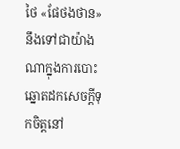ថៃ «ផែថងថាន» នឹងទៅជាយ៉ាងណាក្នុងការបោះឆ្នោតដកសេចក្តីទុកចិត្តនៅ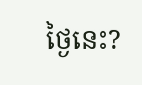ថ្ងៃនេះ?